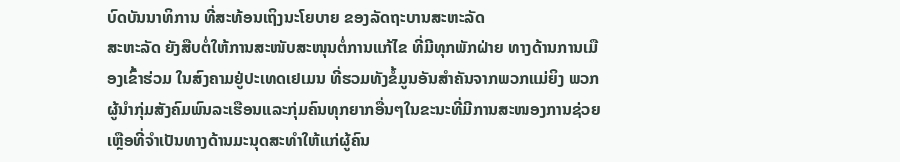ບົດບັນນາທິການ ທີ່ສະທ້ອນເຖິງນະໂຍບາຍ ຂອງລັດຖະບານສະຫະລັດ
ສະຫະລັດ ຍັງສືບຕໍ່ໃຫ້ການສະໜັບສະໜຸນຕໍ່ການແກ້ໄຂ ທີ່ມີທຸກພັກຝ່າຍ ທາງດ້ານການເມືອງເຂົ້າຮ່ວມ ໃນສົງຄາມຢູ່ປະເທດເຢເມນ ທີ່ຮວມທັງຂໍ້ມູນອັນສຳຄັນຈາກພວກແມ່ຍິງ ພວກຜູ້ນຳກຸ່ມສັງຄົມພົນລະເຮືອນແລະກຸ່ມຄົນທຸກຍາກອື່ນໆໃນຂະນະທີ່ມີການສະໜອງການຊ່ວຍເຫຼືອທີ່ຈຳເປັນທາງດ້ານມະນຸດສະທຳໃຫ້ແກ່ຜູ້ຄົນ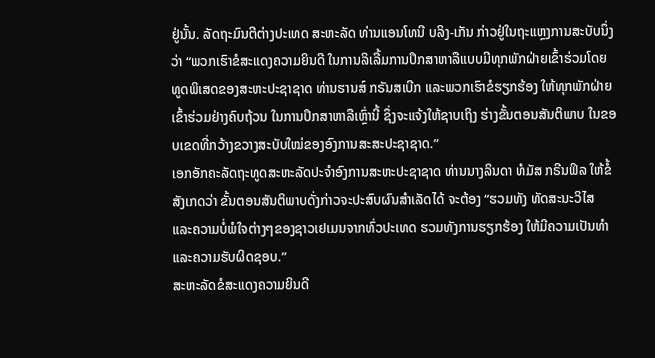ຢູ່ນັ້ນ. ລັດຖະມົນຕີຕ່າງປະເທດ ສະຫະລັດ ທ່ານແອນໂທນີ ບລິງ-ເກັນ ກ່າວຢູ່ໃນຖະແຫຼງການສະບັບນຶ່ງວ່າ “ພວກເຮົາຂໍສະແດງຄວາມຍິນດີ ໃນການລິເລີ້ມການປຶກສາຫາລືແບບມີທຸກພັກຝ່າຍເຂົ້າຮ່ວມໂດຍທູດພິເສດຂອງສະຫະປະຊາຊາດ ທ່ານຮານສ໌ ກຣັນສເບີກ ແລະພວກເຮົາຂໍຮຽກຮ້ອງ ໃຫ້ທຸກພັກຝ່າຍເຂົ້າຮ່ວມຢ່າງຄົບຖ້ວນ ໃນການປຶກສາຫາລືເຫຼົ່ານີ້ ຊຶ່ງຈະແຈ້ງໃຫ້ຊາບເຖິງ ຮ່າງຂັ້ນຕອນສັນຕິພາບ ໃນຂອບເຂດທີ່ກວ້າງຂວາງສະບັບໃໝ່ຂອງອົງການສະສະປະຊາຊາດ.”
ເອກອັກຄະລັດຖະທູດສະຫະລັດປະຈຳອົງການສະຫະປະຊາຊາດ ທ່ານນາງລິນດາ ທໍມັສ ກຣີນຟິລ ໃຫ້ຂໍ້ສັງເກດວ່າ ຂັ້ນຕອນສັນຕິພາບດັ່ງກ່າວຈະປະສົບຜົນສຳເລັດໄດ້ ຈະຕ້ອງ “ຮວມທັງ ທັດສະນະວິໄສ ແລະຄວາມບໍ່ພໍໃຈຕ່າງໆຂອງຊາວເຢເມນຈາກທົ່ວປະເທດ ຮວມທັງການຮຽກຮ້ອງ ໃຫ້ມີຄວາມເປັນທຳ ແລະຄວາມຮັບຜິດຊອບ.”
ສະຫະລັດຂໍສະແດງຄວາມຍິນດີ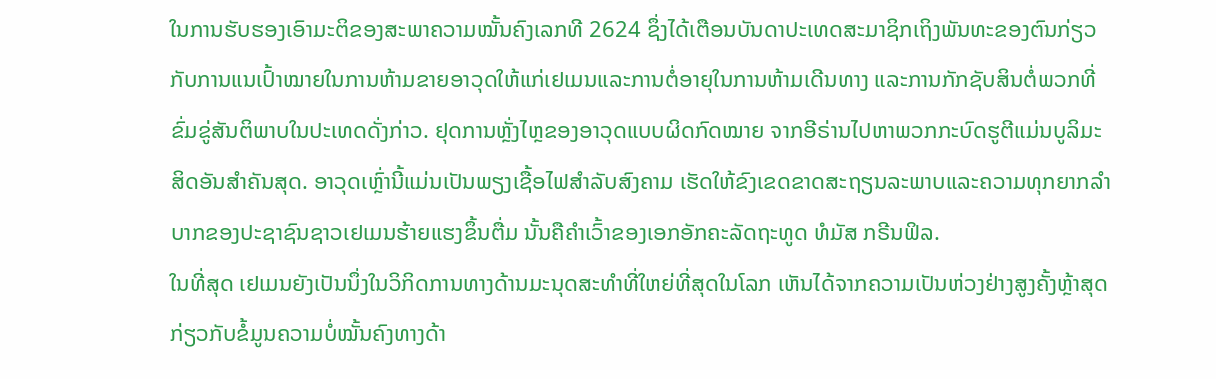ໃນການຮັບຮອງເອົາມະຕິຂອງສະພາຄວາມໝັ້ນຄົງເລກທີ 2624 ຊຶ່ງໄດ້ເຕືອນບັນດາປະເທດສະມາຊິກເຖິງພັນທະຂອງຕົນກ່ຽວກັບການແນເປົ້າໝາຍໃນການຫ້າມຂາຍອາວຸດໃຫ້ແກ່ເຢເມນແລະການຕໍ່ອາຍຸໃນການຫ້າມເດີນທາງ ແລະການກັກຊັບສິນຕໍ່ພວກທີ່ຂົ່ມຂູ່ສັນຕິພາບໃນປະເທດດັ່ງກ່າວ. ຢຸດການຫຼັ່ງໄຫຼຂອງອາວຸດແບບຜິດກົດໝາຍ ຈາກອີຣ່ານໄປຫາພວກກະບົດຮູຕີແມ່ນບູລິມະສິດອັນສຳຄັນສຸດ. ອາວຸດເຫຼົ່ານີ້ແມ່ນເປັນພຽງເຊື້ອໄຟສຳລັບສົງຄາມ ເຮັດໃຫ້ຂົງເຂດຂາດສະຖຽນລະພາບແລະຄວາມທຸກຍາກລຳບາກຂອງປະຊາຊົນຊາວເຢເມນຮ້າຍແຮງຂຶ້ນຕື່ມ ນັ້ນຄືຄຳເວົ້າຂອງເອກອັກຄະລັດຖະທູດ ທໍມັສ ກຣີນຟິລ.
ໃນທີ່ສຸດ ເຢເມນຍັງເປັນນຶ່ງໃນວິກິດການທາງດ້ານມະນຸດສະທຳທີ່ໃຫຍ່ທີ່ສຸດໃນໂລກ ເຫັນໄດ້ຈາກຄວາມເປັນຫ່ວງຢ່າງສູງຄັ້ງຫຼ້າສຸດ ກ່ຽວກັບຂໍ້ມູນຄວາມບໍ່ໝັ້ນຄົງທາງດ້າ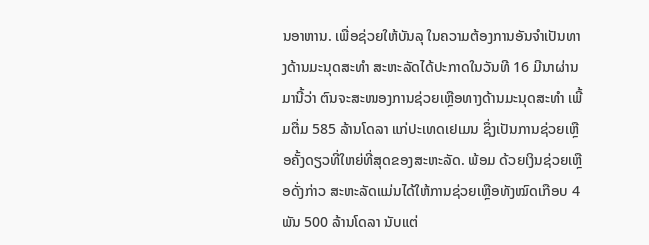ນອາຫານ. ເພື່ອຊ່ວຍໃຫ້ບັນລຸ ໃນຄວາມຕ້ອງການອັນຈຳເປັນທາງດ້ານມະນຸດສະທຳ ສະຫະລັດໄດ້ປະກາດໃນວັນທີ 16 ມີນາຜ່ານມານີ້ວ່າ ຕົນຈະສະໜອງການຊ່ວຍເຫຼືອທາງດ້ານມະນຸດສະທຳ ເພີ້ມຕື່ມ 585 ລ້ານໂດລາ ແກ່ປະເທດເຢເມນ ຊຶ່ງເປັນການຊ່ວຍເຫຼືອຄັ້ງດຽວທີ່ໃຫຍ່ທີ່ສຸດຂອງສະຫະລັດ. ພ້ອມ ດ້ວຍເງິນຊ່ວຍເຫຼືອດັ່ງກ່າວ ສະຫະລັດແມ່ນໄດ້ໃຫ້ການຊ່ວຍເຫຼືອທັງໝົດເກືອບ 4 ພັນ 500 ລ້ານໂດລາ ນັບແຕ່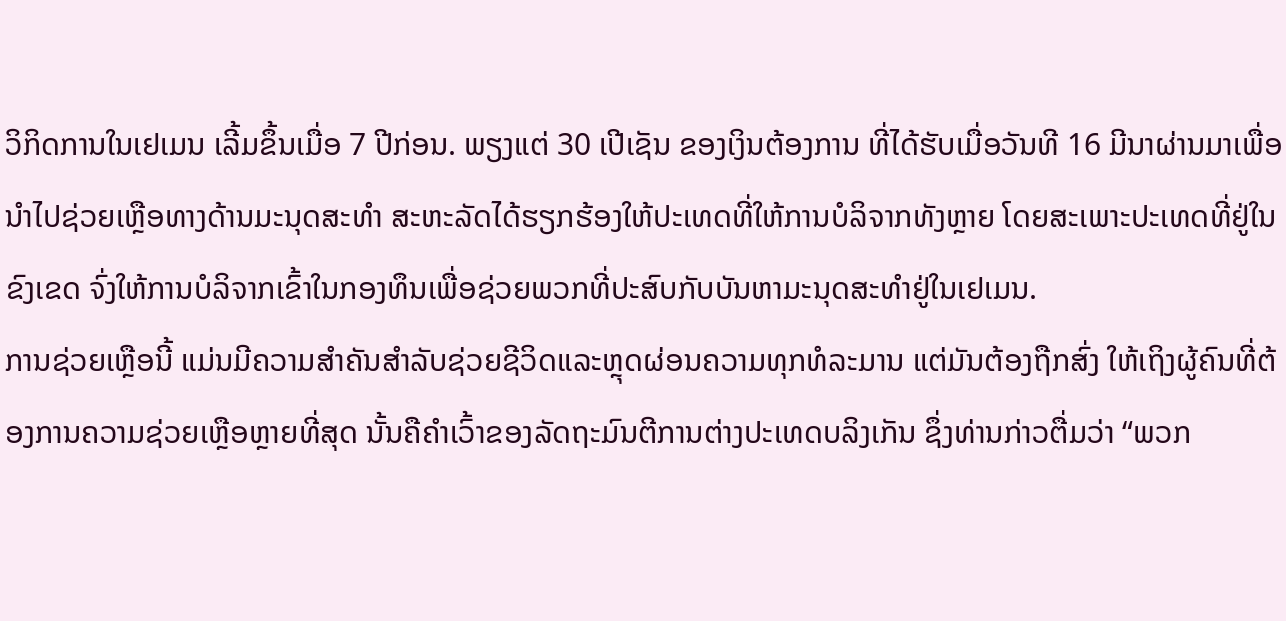ວິກິດການໃນເຢເມນ ເລີ້ມຂຶ້ນເມື່ອ 7 ປີກ່ອນ. ພຽງແຕ່ 30 ເປີເຊັນ ຂອງເງິນຕ້ອງການ ທີ່ໄດ້ຮັບເມື່ອວັນທີ 16 ມີນາຜ່ານມາເພື່ອນຳໄປຊ່ວຍເຫຼືອທາງດ້ານມະນຸດສະທຳ ສະຫະລັດໄດ້ຮຽກຮ້ອງໃຫ້ປະເທດທີ່ໃຫ້ການບໍລິຈາກທັງຫຼາຍ ໂດຍສະເພາະປະເທດທີ່ຢູ່ໃນຂົງເຂດ ຈົ່ງໃຫ້ການບໍລິຈາກເຂົ້າໃນກອງທຶນເພື່ອຊ່ວຍພວກທີ່ປະສົບກັບບັນຫາມະນຸດສະທຳຢູ່ໃນເຢເມນ.
ການຊ່ວຍເຫຼືອນີ້ ແມ່ນມີຄວາມສຳຄັນສຳລັບຊ່ວຍຊີວິດແລະຫຼຸດຜ່ອນຄວາມທຸກທໍລະມານ ແຕ່ມັນຕ້ອງຖືກສົ່ງ ໃຫ້ເຖິງຜູ້ຄົນທີ່ຕ້ອງການຄວາມຊ່ວຍເຫຼືອຫຼາຍທີ່ສຸດ ນັ້ນຄືຄຳເວົ້າຂອງລັດຖະມົນຕີການຕ່າງປະເທດບລິງເກັນ ຊຶ່ງທ່ານກ່າວຕື່ມວ່າ “ພວກ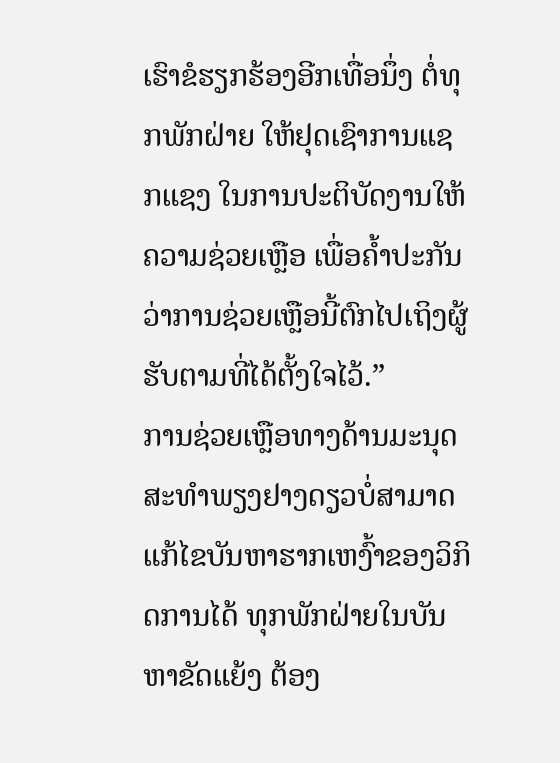ເຮົາຂໍຮຽກຮ້ອງອີກເທື່ອນຶ່ງ ຕໍ່ທຸກພັກຝ່າຍ ໃຫ້ຢຸດເຊົາການແຊກແຊງ ໃນການປະຕິບັດງານໃຫ້ຄວາມຊ່ວຍເຫຼືອ ເພື່ອຄ້ຳປະກັນວ່າການຊ່ວຍເຫຼືອນີ້ຕົກໄປເຖິງຜູ້ຮັບຕາມທີ່ໄດ້ຕັ້ງໃຈໄວ້.”
ການຊ່ວຍເຫຼືອທາງດ້ານມະນຸດສະທຳພຽງຢາງດຽວບໍ່ສາມາດແກ້ໄຂບັນຫາຮາກເຫງົ້າຂອງວິກິດການໄດ້ ທຸກພັກຝ່າຍໃນບັນຫາຂັດແຍ້ງ ຕ້ອງ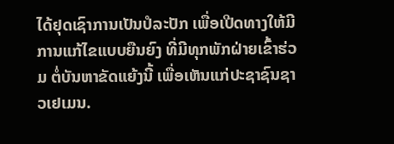ໄດ້ຢຸດເຊົາການເປັນປໍລະປັກ ເພື່ອເປີດທາງໃຫ້ມີການແກ້ໄຂແບບຍືນຍົງ ທີ່ມີທຸກພັກຝ່າຍເຂົ້າຮ່ວມ ຕໍ່ບັນຫາຂັດແຍ້ງນີ້ ເພື່ອເຫັນແກ່ປະຊາຊົນຊາວເຢເມນ.